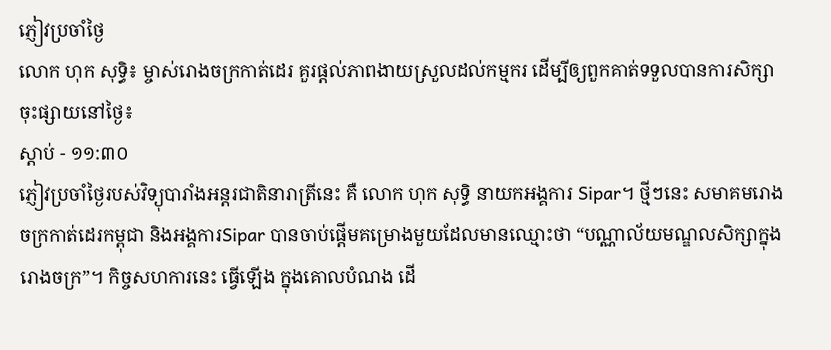ភ្ញៀវប្រចាំថ្ងៃ
លោក ហុក សុទ្ធិ៖ ម្ចាស់រោងចក្រកាត់ដេរ គួរផ្តល់ភាពងាយស្រួលដល់កម្មករ ដើម្បីឲ្យពួកគាត់ទទួលបានការសិក្សា
ចុះផ្សាយនៅថ្ងៃ៖
ស្តាប់ - ១១:៣០
ភ្ញៀវប្រចាំថ្ងៃរបស់វិទ្យុបារាំងអន្តរជាតិនារាត្រីនេះ គឺ លោក ហុក សុទ្ធិ នាយកអង្គការ Sipar។ ថ្មីៗនេះ សមាគមរោងចក្រកាត់ដេរកម្ពុជា និងអង្គការSipar បានចាប់ផ្តើមគម្រោងមួយដែលមានឈ្មោះថា “បណ្ណាល័យមណ្ឌលសិក្សាក្នុងរោងចក្រ”។ កិច្ចសហការនេះ ធ្វើឡើង ក្នុងគោលបំណង ដើ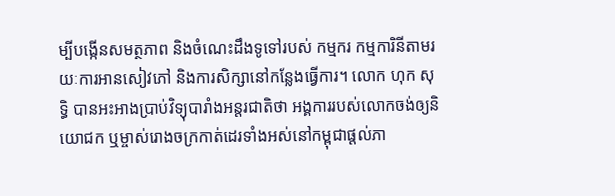ម្បីបង្កើនសមត្ថភាព និងចំណេះដឹងទូទៅរបស់ កម្មករ កម្មការិនីតាមរយៈការអានសៀវភៅ និងការសិក្សានៅកន្លែងធ្វើការ។ លោក ហុក សុទ្ធិ បានអះអាងប្រាប់វិទ្យុបារាំងអន្តរជាតិថា អង្គការរបស់លោកចង់ឲ្យនិយោជក ឬម្ចាស់រោងចក្រកាត់ដេរទាំងអស់នៅកម្ពុជាផ្តល់ភា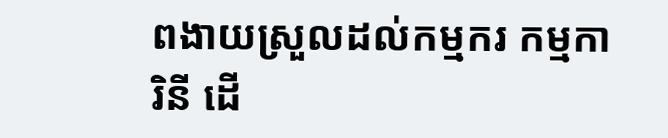ពងាយស្រួលដល់កម្មករ កម្មការិនី ដើ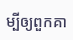ម្បីឲ្យពួកគា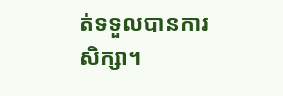ត់ទទួលបានការសិក្សា។